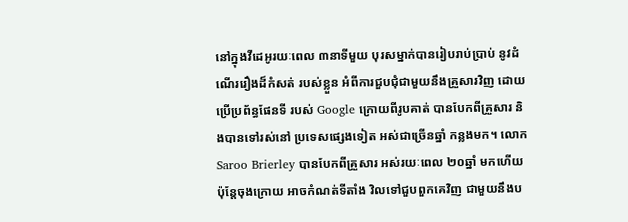នៅក្នុងវីដេអូរយៈពេល ៣នាទីមួយ បុរសម្នាក់បានរៀបរាប់ប្រាប់ នូវដំណើររឿងដ៏កំសត់ របស់ខ្លួន អំពីការជួបជុំជាមួយនឹងគ្រួសារវិញ ដោយប្រើប្រព័ន្ធផែនទី របស់ Google ក្រោយពីរូបគាត់ បានបែកពីគ្រួសារ និងបានទៅរស់នៅ ប្រទេសផ្សេងទៀត អស់ជាច្រើនឆ្នាំ កន្លងមក។ លោក Saroo Brierley បានបែកពីគ្រួសារ អស់រយៈពេល ២០ឆ្នាំ មកហើយ ប៉ុន្តែចុងក្រោយ អាចកំណត់ទីតាំង វិលទៅជួបពួកគេវិញ ជាមួយនឹងប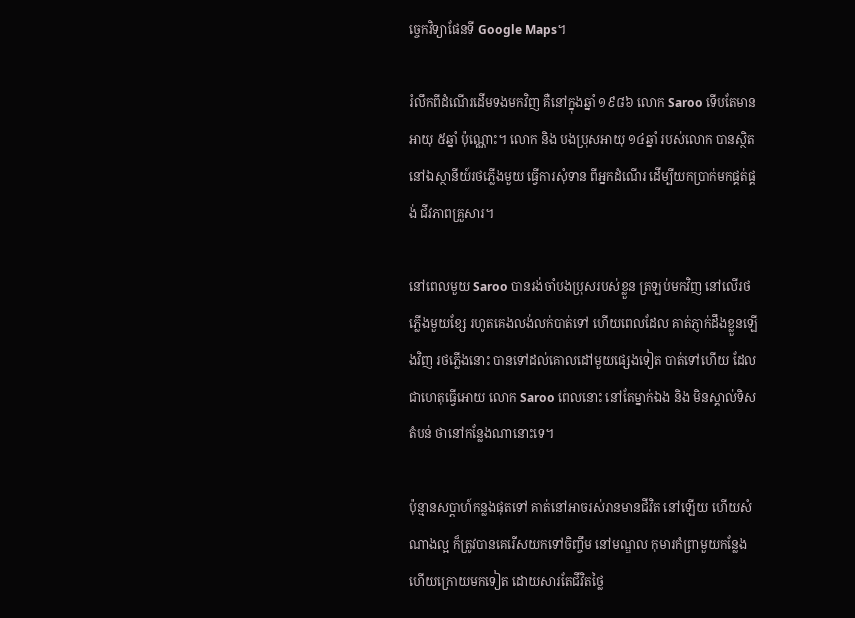ច្ចេកវិទ្យាផែនទី Google Maps។

រំលឹកពីដំណើរដើមទងមកវិញ គឺនៅក្នុងឆ្នាំ ១៩៨៦ លោក Saroo ទើបតែមានអាយុ ៥ឆ្នាំ ប៉ុណ្ណោះ។ លោក និង បងប្រុសអាយុ ១៤ឆ្នាំ របស់លោក បានស្ថិតនៅឯស្ថានីយ៍រថភ្លើងមួយ ធ្វើការសុំទាន ពីអ្នកដំណើរ ដើម្បីយកប្រាក់មកផ្គត់ផ្គង់ ជីវភាពគ្រួសារ។

នៅពេលមួយ Saroo បានរង់ចាំបងប្រុសរបស់ខ្លួន ត្រឡប់មកវិញ នៅលើរថភ្លើងមួយខ្សែ រហូតគេងលង់លក់បាត់ទៅ ហើយពេលដែល គាត់ភ្ញាក់ដឹងខ្លួនឡើងវិញ រថភ្លើងនោះ បានទៅដល់គោលដៅមួយផ្សេងទៀត បាត់ទៅហើយ ដែលជាហេតុធ្វើអោយ លោក Saroo ពេលនោះ នៅតែម្នាក់ឯង និង មិនស្គាល់ទិសតំបន់ ថានៅកន្លែងណានោះទេ។

ប៉ុន្មានសប្តាហ៍កន្លងផុតទៅ គាត់នៅអាចរស់រានមានជីវិត នៅឡើយ ហើយសំណាងល្អ ក៏ត្រូវបានគេរើសយកទៅចិញ្ចឹម នៅមណ្ឌល កុមារកំព្រាមួយកន្លែង ហើយក្រោយមកទៀត ដោយសារតែជីវិតថ្លៃ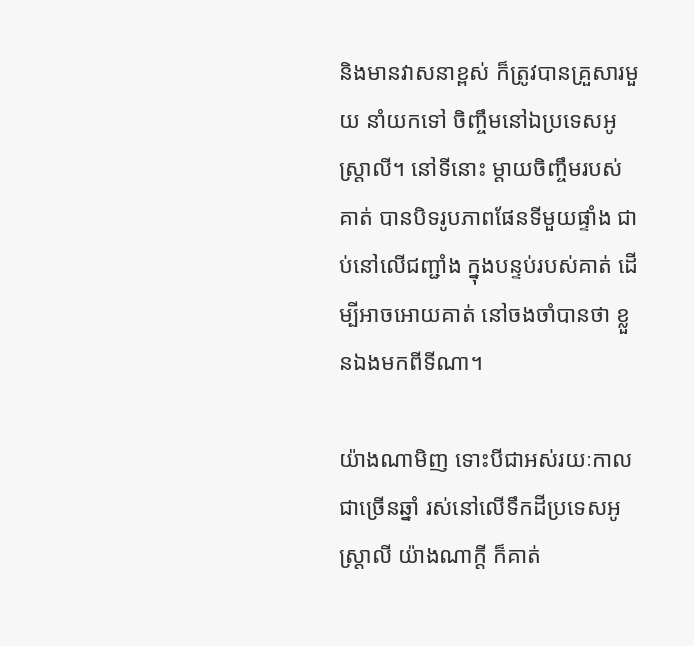និងមានវាសនាខ្ពស់ ក៏ត្រូវបានគ្រួសារមួយ នាំយកទៅ ចិញ្ចឹមនៅឯប្រទេសអូស្ត្រាលី។ នៅទីនោះ ម្តាយចិញ្ចឹមរបស់គាត់ បានបិទរូបភាពផែនទីមួយផ្ទាំង ជាប់នៅលើជញ្ជាំង ក្នុងបន្ទប់របស់គាត់ ដើម្បីអាចអោយគាត់ នៅចងចាំបានថា ខ្លួនឯងមកពីទីណា។

យ៉ាងណាមិញ ទោះបីជាអស់រយៈកាលជាច្រើនឆ្នាំ រស់នៅលើទឹកដីប្រទេសអូស្ត្រាលី យ៉ាងណាក្តី ក៏គាត់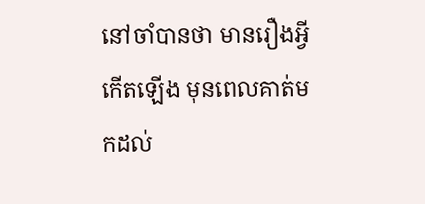នៅចាំបានថា មានរឿងអ្វី កើតឡើង មុនពេលគាត់មកដល់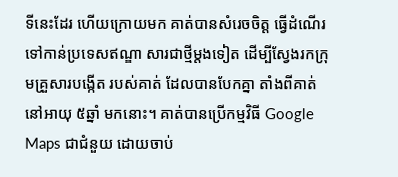ទីនេះដែរ ហើយក្រោយមក គាត់បានសំរេចចិត្ត ធ្វើដំណើរទៅកាន់ប្រទេសឥណ្ឌា សារជាថ្មីម្តងទៀត ដើម្បីស្វែងរកក្រុមគ្រួសារបង្កើត របស់គាត់ ដែលបានបែកគ្នា តាំងពីគាត់នៅអាយុ ៥ឆ្នាំ មកនោះ។ គាត់បានប្រើកម្មវិធី Google Maps ជាជំនួយ ដោយចាប់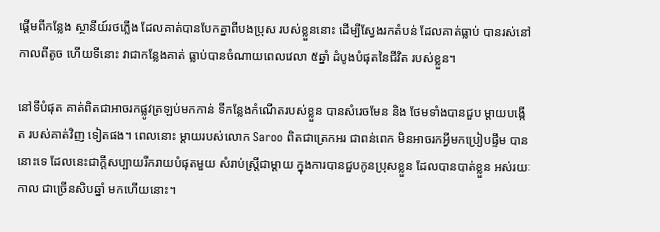ផ្តើមពីកន្លែង ស្ថានីយ៍រថភ្លើង ដែលគាត់បានបែកគ្នាពីបងប្រុស របស់ខ្លួននោះ ដើម្បីស្វែងរកតំបន់ ដែលគាត់ធ្លាប់ បានរស់នៅកាលពីតូច ហើយទីនោះ វាជាកន្លែងគាត់ ធ្លាប់បានចំណាយពេលវេលា ៥ឆ្នាំ ដំបូងបំផុតនៃជីវិត របស់ខ្លួន។

នៅទីបំផុត គាត់ពិតជាអាចរកផ្លូវត្រឡប់មកកាន់ ទីកន្លែងកំណើតរបស់ខ្លួន បានសំរេចមែន និង ថែមទាំងបានជួប ម្តាយបង្កើត របស់គាត់វិញ ទៀតផង។ ពេលនោះ ម្តាយរបស់លោក Saroo ពិតជាត្រេកអរ ជាពន់ពេក មិនអាចរកអ្វីមកប្រៀបផ្ទឹម បាននោះទេ ដែលនេះជាក្តីសប្បាយរីករាយបំផុតមួយ សំរាប់ស្រ្តីជាម្តាយ ក្នុងការបានជួបកូនប្រុសខ្លួន ដែលបានបាត់ខ្លួន អស់រយៈកាល ជាច្រើនសិបឆ្នាំ មកហើយនោះ។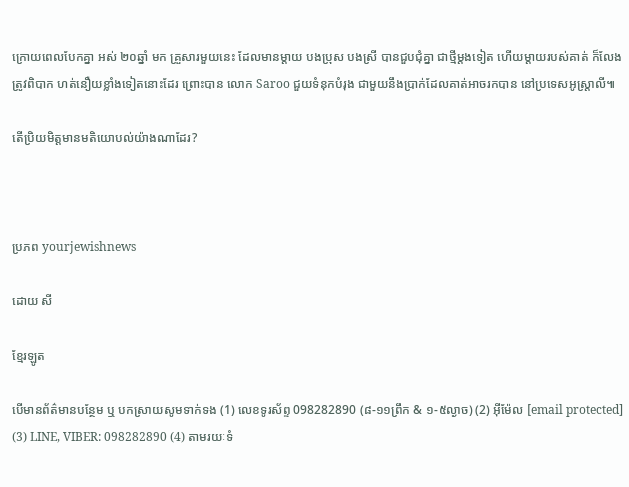ក្រោយពេលបែកគ្នា អស់ ២០ឆ្នាំ មក គ្រួសារមួយនេះ ដែលមានម្តាយ បងប្រុស បងស្រី បានជួបជុំគ្នា ជាថ្មីម្តងទៀត ហើយម្តាយរបស់គាត់ ក៏លែងត្រូវពិបាក ហត់នឿយខ្លាំងទៀតនោះដែរ ព្រោះបាន លោក Saroo ជួយទំនុកបំរុង ជាមួយនឹងប្រាក់ដែលគាត់អាចរកបាន នៅប្រទេសអូស្ត្រាលី៕

តើប្រិយមិត្តមានមតិយោបល់យ៉ាងណាដែរ?



ប្រភព yourjewishnews

ដោយ សី

ខ្មែរឡូត

បើមានព័ត៌មានបន្ថែម ឬ បកស្រាយសូមទាក់ទង (1) លេខទូរស័ព្ទ 098282890 (៨-១១ព្រឹក & ១-៥ល្ងាច) (2) អ៊ីម៉ែល [email protected] (3) LINE, VIBER: 098282890 (4) តាមរយៈទំ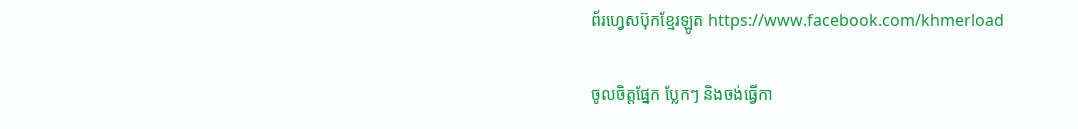ព័រហ្វេសប៊ុកខ្មែរឡូត https://www.facebook.com/khmerload

ចូលចិត្តផ្នែក ប្លែកៗ និងចង់ធ្វើកា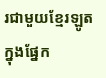រជាមួយខ្មែរឡូតក្នុងផ្នែក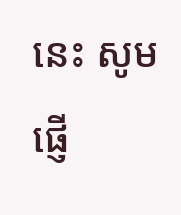នេះ សូមផ្ញើ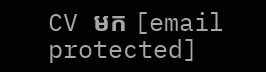CV មក [email protected]